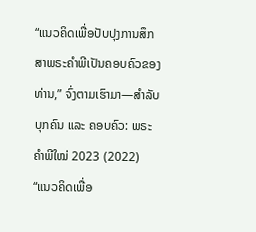“ແນວຄິດເພື່ອປັບປຸງການສຶກສາພຣະຄຳພີເປັນຄອບຄົວຂອງທ່ານ,” ຈົ່ງຕາມເຮົາມາ—ສຳລັບບຸກຄົນ ແລະ ຄອບຄົວ: ພຣະຄຳພີໃໝ່ 2023 (2022)
“ແນວຄິດເພື່ອ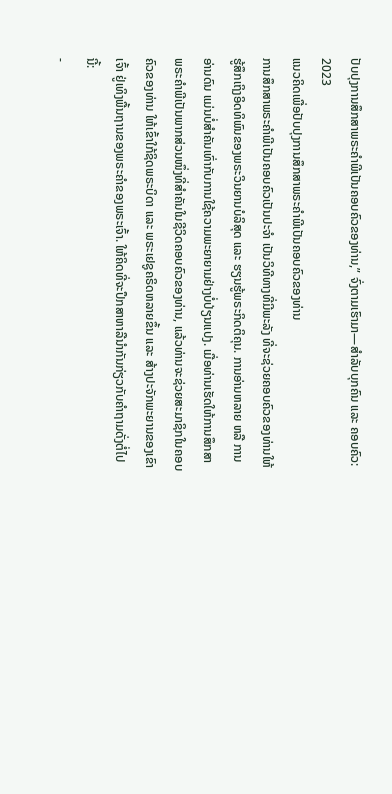ປັບປຸງການສຶກສາພຣະຄຳພີເປັນຄອບຄົວຂອງທ່ານ,” ຈົ່ງຕາມເຮົາມາ—ສຳລັບບຸກຄົນ ແລະ ຄອບຄົວ: 2023
ແນວຄິດເພື່ອປັບປຸງການສຶກສາພຣະຄຳພີເປັນຄອບຄົວຂອງທ່ານ
ການສຶກສາພຣະຄຳພີເປັນຄອບຄົວເປັນປະຈຳ ເປັນວິທີທາງທີ່ມີພະລັງ ທີ່ຈະຊ່ວຍຄອບຄົວຂອງທ່ານໃຫ້ຮູ້ສຶກເຖິງອິດທິພົນຂອງພຣະວິນຍານບໍລິສຸດ ແລະ ຮຽນຮູ້ພຣະກິດຕິຄຸນ. ການອ່ານຫລາຍ ຫລື ການອ່ານດົນ ແມ່ນບໍ່ສຳຄັນເທົ່າກັບການໃຊ້ຄວາມພະຍາຍາມຢ່າງບໍ່ປ່ຽນແປງ. ເມື່ອທ່ານເຮັດໃຫ້ການສຶກສາພຣະຄຳພີເປັນພາກສ່ວນໜຶ່ງທີ່ສຳຄັນໃນຊີວິດຄອບຄົວຂອງທ່ານ, ແລ້ວທ່ານຈະຊ່ວຍສະມາຊິກໃນຄອບຄົວຂອງທ່ານ ໃຫ້ເຂົ້າໃກ້ຊິດພຣະບິດາ ແລະ ພຣະເຢຊູຄຣິດຫລາຍຂຶ້ນ ແລະ ສ້າງປະຈັກພະຍານຂອງເຂົາເຈົ້າ ຢູ່ເທິງພື້ນຖານຂອງພຣະຄຳຂອງພຣະເຈົ້າ. ໃຫ້ຄິດທີ່ຈະປຶກສາຫາລືນຳກັນກ່ຽວກັບຄຳຖາມດັ່ງຕໍ່ໄປນີ້:
-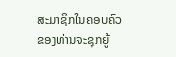ສະມາຊິກໃນຄອບຄົວຂອງທ່ານຈະຊຸກຍູ້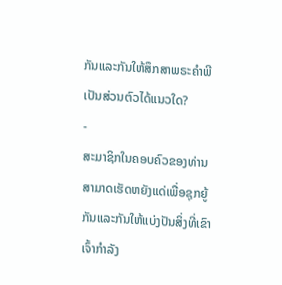ກັນແລະກັນໃຫ້ສຶກສາພຣະຄຳພີເປັນສ່ວນຕົວໄດ້ແນວໃດ?
-
ສະມາຊິກໃນຄອບຄົວຂອງທ່ານສາມາດເຮັດຫຍັງແດ່ເພື່ອຊຸກຍູ້ກັນແລະກັນໃຫ້ແບ່ງປັນສິ່ງທີ່ເຂົາເຈົ້າກຳລັງ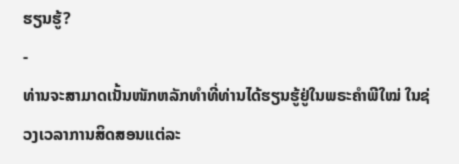ຮຽນຮູ້?
-
ທ່ານຈະສາມາດເນັ້ນໜັກຫລັກທຳທີ່ທ່ານໄດ້ຮຽນຮູ້ຢູ່ໃນພຣະຄຳພີໃໝ່ ໃນຊ່ວງເວລາການສິດສອນແຕ່ລະ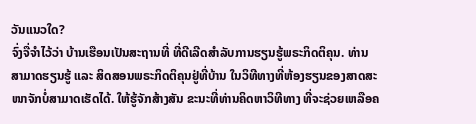ວັນແນວໃດ?
ຈົ່ງຈື່ຈຳໄວ້ວ່າ ບ້ານເຮືອນເປັນສະຖານທີ່ ທີ່ດີເລີດສຳລັບການຮຽນຮູ້ພຣະກິດຕິຄຸນ. ທ່ານສາມາດຮຽນຮູ້ ແລະ ສິດສອນພຣະກິດຕິຄຸນຢູ່ທີ່ບ້ານ ໃນວິທີທາງທີ່ຫ້ອງຮຽນຂອງສາດສະໜາຈັກບໍ່ສາມາດເຮັດໄດ້. ໃຫ້ຮູ້ຈັກສ້າງສັນ ຂະນະທີ່ທ່ານຄິດຫາວິທີທາງ ທີ່ຈະຊ່ວຍເຫລືອຄ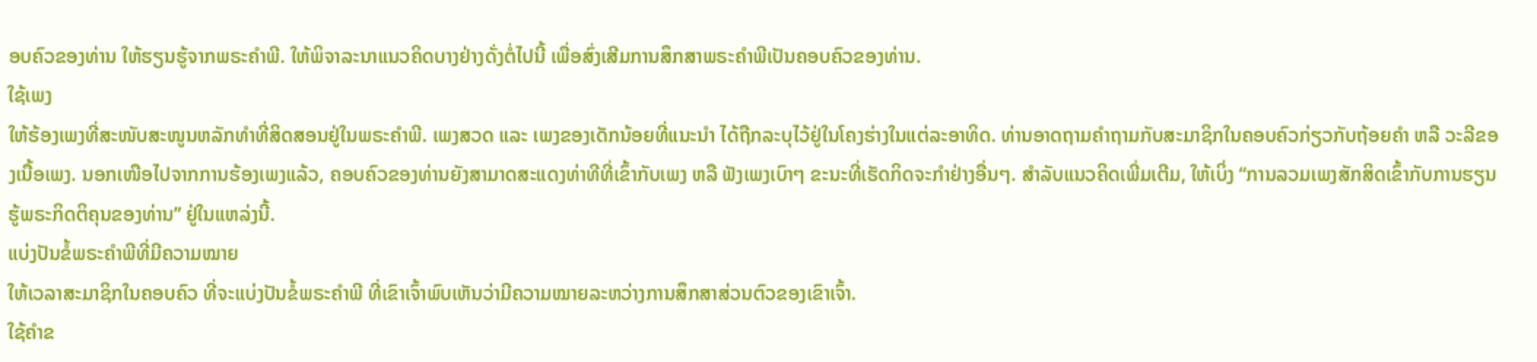ອບຄົວຂອງທ່ານ ໃຫ້ຮຽນຮູ້ຈາກພຣະຄຳພີ. ໃຫ້ພິຈາລະນາແນວຄິດບາງຢ່າງດັ່ງຕໍ່ໄປນີ້ ເພື່ອສົ່ງເສີມການສຶກສາພຣະຄຳພີເປັນຄອບຄົວຂອງທ່ານ.
ໃຊ້ເພງ
ໃຫ້ຮ້ອງເພງທີ່ສະໜັບສະໜູນຫລັກທຳທີ່ສິດສອນຢູ່ໃນພຣະຄຳພີ. ເພງສວດ ແລະ ເພງຂອງເດັກນ້ອຍທີ່ແນະນຳ ໄດ້ຖືກລະບຸໄວ້ຢູ່ໃນໂຄງຮ່າງໃນແຕ່ລະອາທິດ. ທ່ານອາດຖາມຄຳຖາມກັບສະມາຊິກໃນຄອບຄົວກ່ຽວກັບຖ້ອຍຄຳ ຫລື ວະລີຂອງເນື້ອເພງ. ນອກເໜືອໄປຈາກການຮ້ອງເພງແລ້ວ, ຄອບຄົວຂອງທ່ານຍັງສາມາດສະແດງທ່າທີທີ່ເຂົ້າກັບເພງ ຫລື ຟັງເພງເບົາໆ ຂະນະທີ່ເຮັດກິດຈະກຳຢ່າງອື່ນໆ. ສຳລັບແນວຄິດເພີ່ມເຕີມ, ໃຫ້ເບິ່ງ “ການລວມເພງສັກສິດເຂົ້າກັບການຮຽນຮູ້ພຣະກິດຕິຄຸນຂອງທ່ານ” ຢູ່ໃນແຫລ່ງນີ້.
ແບ່ງປັນຂໍ້ພຣະຄຳພີທີ່ມີຄວາມໝາຍ
ໃຫ້ເວລາສະມາຊິກໃນຄອບຄົວ ທີ່ຈະແບ່ງປັນຂໍ້ພຣະຄຳພີ ທີ່ເຂົາເຈົ້າພົບເຫັນວ່າມີຄວາມໝາຍລະຫວ່າງການສຶກສາສ່ວນຕົວຂອງເຂົາເຈົ້າ.
ໃຊ້ຄຳຂ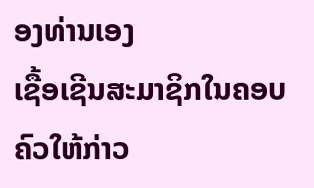ອງທ່ານເອງ
ເຊື້ອເຊີນສະມາຊິກໃນຄອບຄົວໃຫ້ກ່າວ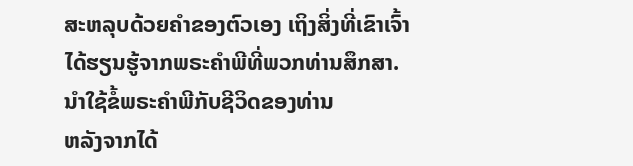ສະຫລຸບດ້ວຍຄຳຂອງຕົວເອງ ເຖິງສິ່ງທີ່ເຂົາເຈົ້າໄດ້ຮຽນຮູ້ຈາກພຣະຄຳພີທີ່ພວກທ່ານສຶກສາ.
ນຳໃຊ້ຂໍ້ພຣະຄຳພີກັບຊີວິດຂອງທ່ານ
ຫລັງຈາກໄດ້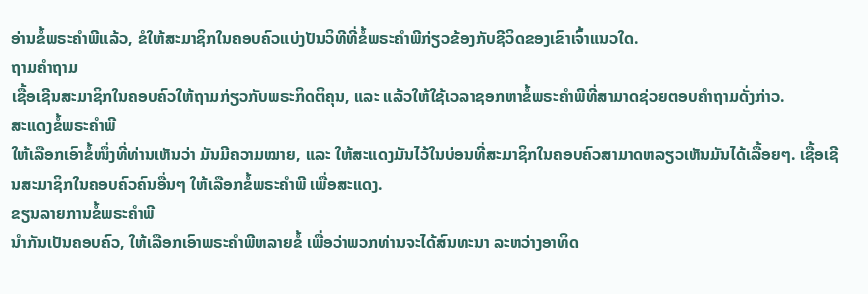ອ່ານຂໍ້ພຣະຄຳພີແລ້ວ, ຂໍໃຫ້ສະມາຊິກໃນຄອບຄົວແບ່ງປັນວິທີທີ່ຂໍ້ພຣະຄຳພີກ່ຽວຂ້ອງກັບຊີວິດຂອງເຂົາເຈົ້າແນວໃດ.
ຖາມຄຳຖາມ
ເຊື້ອເຊີນສະມາຊິກໃນຄອບຄົວໃຫ້ຖາມກ່ຽວກັບພຣະກິດຕິຄຸນ, ແລະ ແລ້ວໃຫ້ໃຊ້ເວລາຊອກຫາຂໍ້ພຣະຄຳພີທີ່ສາມາດຊ່ວຍຕອບຄຳຖາມດັ່ງກ່າວ.
ສະແດງຂໍ້ພຣະຄຳພີ
ໃຫ້ເລືອກເອົາຂໍ້ໜຶ່ງທີ່ທ່ານເຫັນວ່າ ມັນມີຄວາມໝາຍ, ແລະ ໃຫ້ສະແດງມັນໄວ້ໃນບ່ອນທີ່ສະມາຊິກໃນຄອບຄົວສາມາດຫລຽວເຫັນມັນໄດ້ເລື້ອຍໆ. ເຊື້ອເຊີນສະມາຊິກໃນຄອບຄົວຄົນອື່ນໆ ໃຫ້ເລືອກຂໍ້ພຣະຄຳພີ ເພື່ອສະແດງ.
ຂຽນລາຍການຂໍ້ພຣະຄຳພີ
ນຳກັນເປັນຄອບຄົວ, ໃຫ້ເລືອກເອົາພຣະຄຳພີຫລາຍຂໍ້ ເພື່ອວ່າພວກທ່ານຈະໄດ້ສົນທະນາ ລະຫວ່າງອາທິດ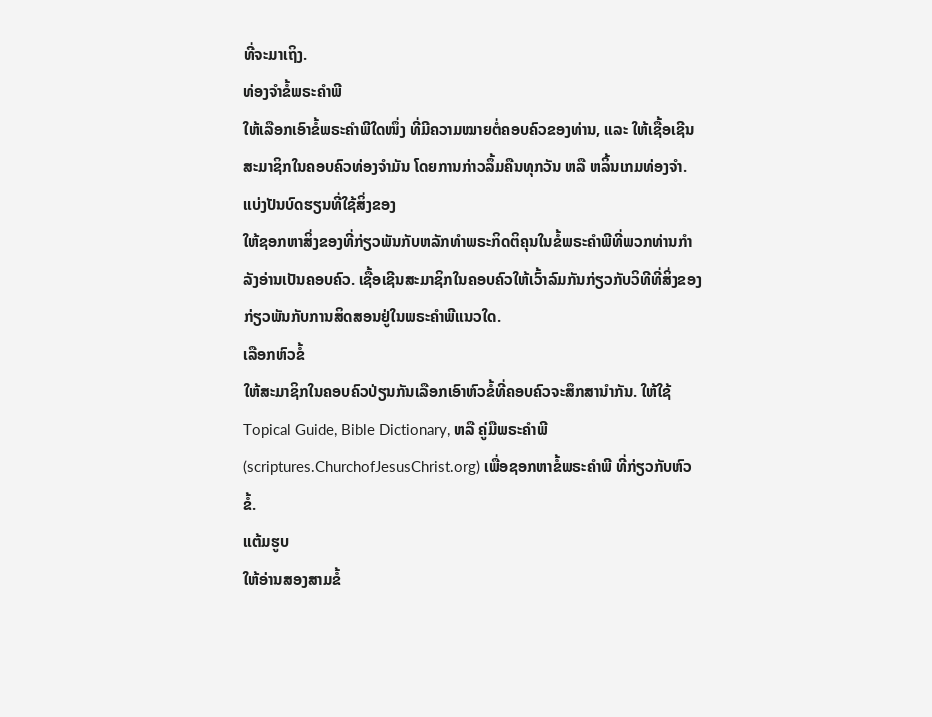ທີ່ຈະມາເຖິງ.
ທ່ອງຈຳຂໍ້ພຣະຄຳພີ
ໃຫ້ເລືອກເອົາຂໍ້ພຣະຄຳພີໃດໜຶ່ງ ທີ່ມີຄວາມໝາຍຕໍ່ຄອບຄົວຂອງທ່ານ, ແລະ ໃຫ້ເຊື້ອເຊີນສະມາຊິກໃນຄອບຄົວທ່ອງຈຳມັນ ໂດຍການກ່າວລຶ້ມຄືນທຸກວັນ ຫລື ຫລິ້ນເກມທ່ອງຈຳ.
ແບ່ງປັນບົດຮຽນທີ່ໃຊ້ສິ່ງຂອງ
ໃຫ້ຊອກຫາສິ່ງຂອງທີ່ກ່ຽວພັນກັບຫລັກທຳພຣະກິດຕິຄຸນໃນຂໍ້ພຣະຄຳພີທີ່ພວກທ່ານກຳລັງອ່ານເປັນຄອບຄົວ. ເຊື້ອເຊີນສະມາຊິກໃນຄອບຄົວໃຫ້ເວົ້າລົມກັນກ່ຽວກັບວິທີທີ່ສິ່ງຂອງກ່ຽວພັນກັບການສິດສອນຢູ່ໃນພຣະຄຳພີແນວໃດ.
ເລືອກຫົວຂໍ້
ໃຫ້ສະມາຊິກໃນຄອບຄົວປ່ຽນກັນເລືອກເອົາຫົວຂໍ້ທີ່ຄອບຄົວຈະສຶກສານຳກັນ. ໃຫ້ໃຊ້ Topical Guide, Bible Dictionary, ຫລື ຄູ່ມືພຣະຄຳພີ (scriptures.ChurchofJesusChrist.org) ເພື່ອຊອກຫາຂໍ້ພຣະຄຳພີ ທີ່ກ່ຽວກັບຫົວຂໍ້.
ແຕ້ມຮູບ
ໃຫ້ອ່ານສອງສາມຂໍ້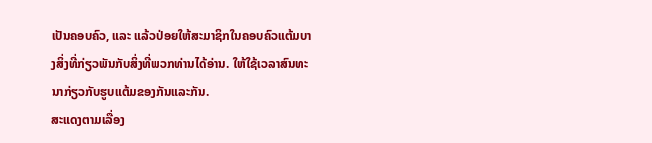ເປັນຄອບຄົວ, ແລະ ແລ້ວປ່ອຍໃຫ້ສະມາຊິກໃນຄອບຄົວແຕ້ມບາງສິ່ງທີ່ກ່ຽວພັນກັບສິ່ງທີ່ພວກທ່ານໄດ້ອ່ານ. ໃຫ້ໃຊ້ເວລາສົນທະນາກ່ຽວກັບຮູບແຕ້ມຂອງກັນແລະກັນ.
ສະແດງຕາມເລື່ອງ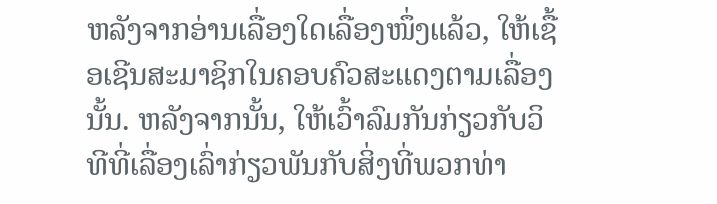ຫລັງຈາກອ່ານເລື່ອງໃດເລື່ອງໜຶ່ງແລ້ວ, ໃຫ້ເຊື້ອເຊີນສະມາຊິກໃນຄອບຄົວສະແດງຕາມເລື່ອງນັ້ນ. ຫລັງຈາກນັ້ນ, ໃຫ້ເວົ້າລົມກັນກ່ຽວກັບວິທີທີ່ເລື່ອງເລົ່າກ່ຽວພັນກັບສິ່ງທີ່ພວກທ່າ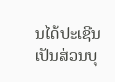ນໄດ້ປະເຊີນເປັນສ່ວນບຸ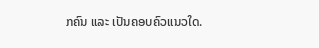ກຄົນ ແລະ ເປັນຄອບຄົວແນວໃດ.